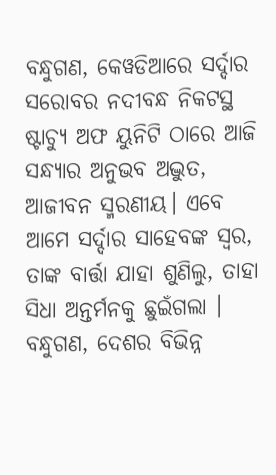ବନ୍ଧୁଗଣ, କେୱଡିଆରେ ସର୍ଦ୍ଦାର ସରୋବର ନଦୀବନ୍ଧ ନିକଟସ୍ଥ ଷ୍ଟାଚ୍ୟୁ ଅଫ ୟୁନିଟି ଠାରେ ଆଜି ସନ୍ଧ୍ୟାର ଅନୁଭବ ଅଦ୍ଭୁତ, ଆଜୀବନ ସ୍ମରଣୀୟ। ଏବେ ଆମେ ସର୍ଦ୍ଦାର ସାହେବଙ୍କ ସ୍ୱର, ତାଙ୍କ ବାର୍ତ୍ତା ଯାହା ଶୁଣିଲୁ, ତାହା ସିଧା ଅନ୍ତର୍ମନକୁ ଛୁଇଁଗଲା ।
ବନ୍ଧୁଗଣ, ଦେଶର ବିଭିନ୍ନ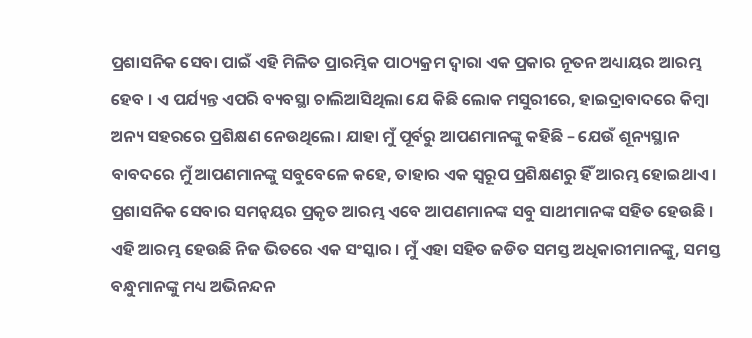ପ୍ରଶାସନିକ ସେବା ପାଇଁ ଏହି ମିଳିତ ପ୍ରାରମ୍ଭିକ ପାଠ୍ୟକ୍ରମ ଦ୍ୱାରା ଏକ ପ୍ରକାର ନୂତନ ଅଧ୍ୟାୟର ଆରମ୍ଭ ହେବ । ଏ ପର୍ଯ୍ୟନ୍ତ ଏପରି ବ୍ୟବସ୍ଥା ଚାଲିଆସିଥିଲା ଯେ କିଛି ଲୋକ ମସୁରୀରେ, ହାଇଦ୍ରାବାଦରେ କିମ୍ବା ଅନ୍ୟ ସହରରେ ପ୍ରଶିକ୍ଷଣ ନେଉଥିଲେ। ଯାହା ମୁଁ ପୂର୍ବରୁ ଆପଣମାନଙ୍କୁ କହିଛି – ଯେଉଁ ଶୂନ୍ୟସ୍ଥାନ ବାବଦରେ ମୁଁ ଆପଣମାନଙ୍କୁ ସବୁବେଳେ କହେ, ତାହାର ଏକ ସ୍ୱରୂପ ପ୍ରଶିକ୍ଷଣରୁ ହିଁ ଆରମ୍ଭ ହୋଇଥାଏ । ପ୍ରଶାସନିକ ସେବାର ସମନ୍ୱୟର ପ୍ରକୃତ ଆରମ୍ଭ ଏବେ ଆପଣମାନଙ୍କ ସବୁ ସାଥୀମାନଙ୍କ ସହିତ ହେଉଛି । ଏହି ଆରମ୍ଭ ହେଉଛି ନିଜ ଭିତରେ ଏକ ସଂସ୍କାର । ମୁଁ ଏହା ସହିତ ଜଡିତ ସମସ୍ତ ଅଧିକାରୀମାନଙ୍କୁ, ସମସ୍ତ ବନ୍ଧୁମାନଙ୍କୁ ମଧ୍ୟ ଅଭିନନ୍ଦନ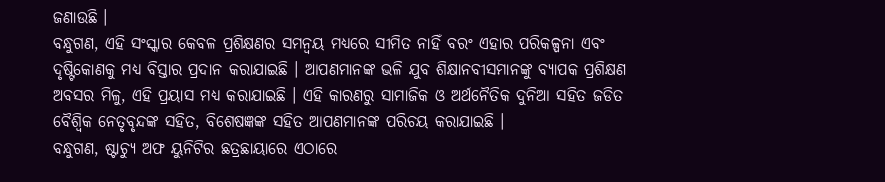ଜଣାଉଛି ।
ବନ୍ଧୁଗଣ, ଏହି ସଂସ୍କାର କେବଳ ପ୍ରଶିକ୍ଷଣର ସମନ୍ୱୟ ମଧ୍ୟରେ ସୀମିତ ନାହିଁ ବରଂ ଏହାର ପରିକଳ୍ପନା ଏବଂ ଦୃଷ୍ଟିକୋଣକୁ ମଧ୍ୟ ବିସ୍ତାର ପ୍ରଦାନ କରାଯାଇଛି । ଆପଣମାନଙ୍କ ଭଳି ଯୁବ ଶିକ୍ଷାନବୀସମାନଙ୍କୁ ବ୍ୟାପକ ପ୍ରଶିକ୍ଷଣ ଅବସର ମିଳୁ, ଏହି ପ୍ରୟାସ ମଧ୍ୟ କରାଯାଇଛି । ଏହି କାରଣରୁ ସାମାଜିକ ଓ ଅର୍ଥନୈତିକ ଦୁନିଆ ସହିତ ଜଡିତ ବୈଶ୍ୱିକ ନେତୃବୃନ୍ଦଙ୍କ ସହିତ, ବିଶେଷଜ୍ଞଙ୍କ ସହିତ ଆପଣମାନଙ୍କ ପରିଚୟ କରାଯାଇଛି ।
ବନ୍ଧୁଗଣ, ଷ୍ଟାଚ୍ୟୁ ଅଫ ୟୁନିଟିର ଛତ୍ରଛାୟାରେ ଏଠାରେ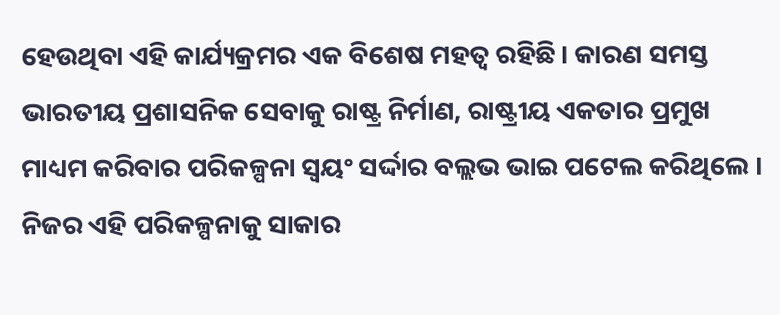ହେଉଥିବା ଏହି କାର୍ଯ୍ୟକ୍ରମର ଏକ ବିଶେଷ ମହତ୍ୱ ରହିଛି। କାରଣ ସମସ୍ତ ଭାରତୀୟ ପ୍ରଶାସନିକ ସେବାକୁ ରାଷ୍ଟ୍ର ନିର୍ମାଣ, ରାଷ୍ଟ୍ରୀୟ ଏକତାର ପ୍ରମୁଖ ମାଧ୍ୟମ କରିବାର ପରିକଳ୍ପନା ସ୍ୱୟଂ ସର୍ଦ୍ଦାର ବଲ୍ଲଭ ଭାଇ ପଟେଲ କରିଥିଲେ । ନିଜର ଏହି ପରିକଳ୍ପନାକୁ ସାକାର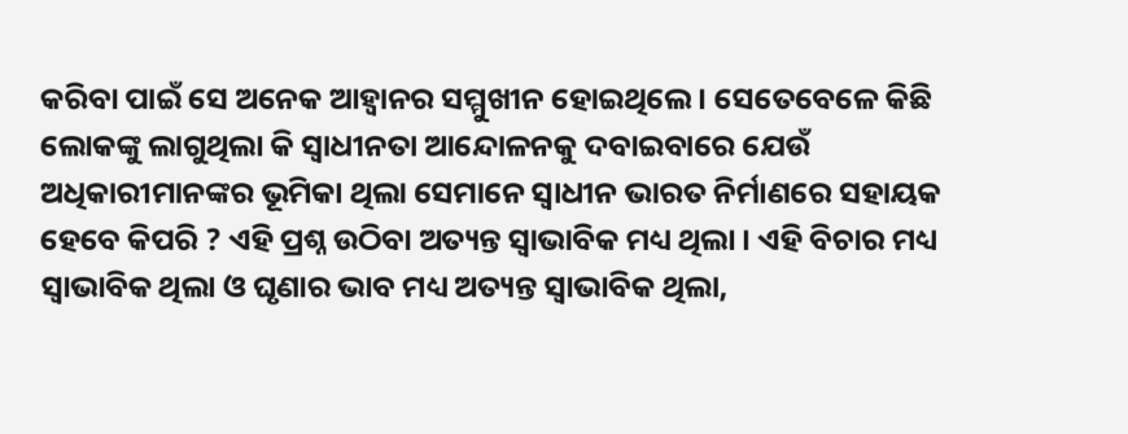କରିବା ପାଇଁ ସେ ଅନେକ ଆହ୍ୱାନର ସମ୍ମୁଖୀନ ହୋଇଥିଲେ । ସେତେବେଳେ କିଛି ଲୋକଙ୍କୁ ଲାଗୁଥିଲା କି ସ୍ୱାଧୀନତା ଆନ୍ଦୋଳନକୁ ଦବାଇବାରେ ଯେଉଁ ଅଧିକାରୀମାନଙ୍କର ଭୂମିକା ଥିଲା ସେମାନେ ସ୍ୱାଧୀନ ଭାରତ ନିର୍ମାଣରେ ସହାୟକ ହେବେ କିପରି ? ଏହି ପ୍ରଶ୍ନ ଉଠିବା ଅତ୍ୟନ୍ତ ସ୍ୱାଭାବିକ ମଧ୍ୟ ଥିଲା । ଏହି ବିଚାର ମଧ୍ୟ ସ୍ୱାଭାବିକ ଥିଲା ଓ ଘୃଣାର ଭାବ ମଧ୍ୟ ଅତ୍ୟନ୍ତ ସ୍ୱାଭାବିକ ଥିଲା,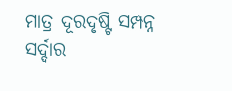ମାତ୍ର ଦୂରଦୃଷ୍ଟି ସମ୍ପନ୍ନ ସର୍ଦ୍ଦାର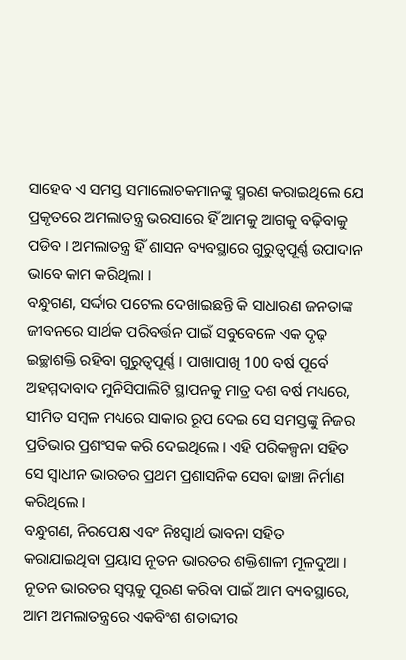ସାହେବ ଏ ସମସ୍ତ ସମାଲୋଚକମାନଙ୍କୁ ସ୍ମରଣ କରାଇଥିଲେ ଯେ ପ୍ରକୃତରେ ଅମଲାତନ୍ତ୍ର ଭରସାରେ ହିଁ ଆମକୁ ଆଗକୁ ବଢ଼ିବାକୁ ପଡିବ । ଅମଲାତନ୍ତ୍ର ହିଁ ଶାସନ ବ୍ୟବସ୍ଥାରେ ଗୁରୁତ୍ୱପୂର୍ଣ୍ଣ ଉପାଦାନ ଭାବେ କାମ କରିଥିଲା ।
ବନ୍ଧୁଗଣ, ସର୍ଦ୍ଦାର ପଟେଲ ଦେଖାଇଛନ୍ତି କି ସାଧାରଣ ଜନତାଙ୍କ ଜୀବନରେ ସାର୍ଥକ ପରିବର୍ତ୍ତନ ପାଇଁ ସବୁବେଳେ ଏକ ଦୃଢ଼ ଇଚ୍ଛାଶକ୍ତି ରହିବା ଗୁରୁତ୍ୱପୂର୍ଣ୍ଣ । ପାଖାପାଖି 100 ବର୍ଷ ପୂର୍ବେ ଅହମ୍ମଦାବାଦ ମୁନିସିପାଲିଟି ସ୍ଥାପନକୁ ମାତ୍ର ଦଶ ବର୍ଷ ମଧ୍ୟରେ, ସୀମିତ ସମ୍ବଳ ମଧ୍ୟରେ ସାକାର ରୂପ ଦେଇ ସେ ସମସ୍ତଙ୍କୁ ନିଜର ପ୍ରତିଭାର ପ୍ରଶଂସକ କରି ଦେଇଥିଲେ । ଏହି ପରିକଳ୍ପନା ସହିତ ସେ ସ୍ୱାଧୀନ ଭାରତର ପ୍ରଥମ ପ୍ରଶାସନିକ ସେବା ଢାଞ୍ଚା ନିର୍ମାଣ କରିଥିଲେ ।
ବନ୍ଧୁଗଣ, ନିରପେକ୍ଷ ଏବଂ ନିଃସ୍ୱାର୍ଥ ଭାବନା ସହିତ କରାଯାଇଥିବା ପ୍ରୟାସ ନୂତନ ଭାରତର ଶକ୍ତିଶାଳୀ ମୂଳଦୁଆ । ନୂତନ ଭାରତର ସ୍ୱପ୍ନକୁ ପୂରଣ କରିବା ପାଇଁ ଆମ ବ୍ୟବସ୍ଥାରେ, ଆମ ଅମଲାତନ୍ତ୍ରରେ ଏକବିଂଶ ଶତାବ୍ଦୀର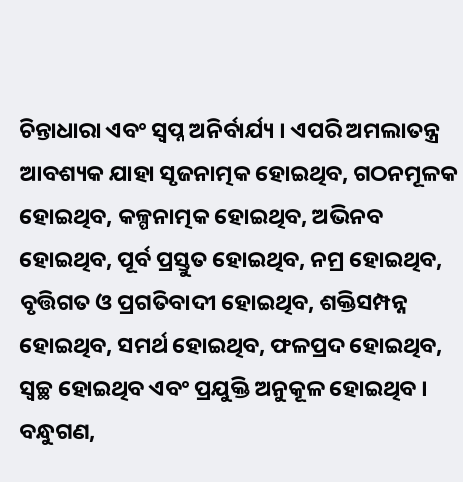ଚିନ୍ତାଧାରା ଏବଂ ସ୍ୱପ୍ନ ଅନିର୍ବାର୍ଯ୍ୟ । ଏପରି ଅମଲାତନ୍ତ୍ର ଆବଶ୍ୟକ ଯାହା ସୃଜନାତ୍ମକ ହୋଇଥିବ, ଗଠନମୂଳକ ହୋଇଥିବ, କଳ୍ପନାତ୍ମକ ହୋଇଥିବ, ଅଭିନବ ହୋଇଥିବ, ପୂର୍ବ ପ୍ରସ୍ତୁତ ହୋଇଥିବ, ନମ୍ର ହୋଇଥିବ, ବୃତ୍ତିଗତ ଓ ପ୍ରଗତିବାଦୀ ହୋଇଥିବ, ଶକ୍ତିସମ୍ପନ୍ନ ହୋଇଥିବ, ସମର୍ଥ ହୋଇଥିବ, ଫଳପ୍ରଦ ହୋଇଥିବ, ସ୍ୱଚ୍ଛ ହୋଇଥିବ ଏବଂ ପ୍ରଯୁକ୍ତି ଅନୁକୂଳ ହୋଇଥିବ ।
ବନ୍ଧୁଗଣ,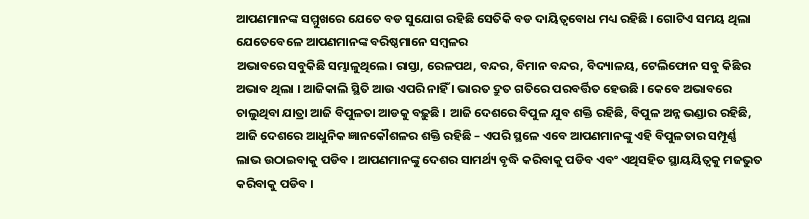ଆପଣମାନଙ୍କ ସମ୍ମୁଖରେ ଯେତେ ବଡ ସୁଯୋଗ ରହିଛି ସେତିକି ବଡ ଦାୟିତ୍ୱବୋଧ ମଧ୍ୟ ରହିଛି । ଗୋଟିଏ ସମୟ ଥିଲା ଯେତେବେଳେ ଆପଣମାନଙ୍କ ବରିଷ୍ଠମାନେ ସମ୍ବଳର
ଅଭାବରେ ସବୁକିଛି ସମ୍ଭାଳୁଥିଲେ। ରାସ୍ତା, ରେଳପଥ, ବନ୍ଦର, ବିମାନ ବନ୍ଦର, ବିଦ୍ୟାଳୟ, ଟେଲିଫୋନ ସବୁ କିଛିର ଅଭାବ ଥିଲା । ଆଜିକାଲି ସ୍ଥିତି ଆଉ ଏପରି ନାହିଁ । ଭାରତ ଦ୍ରୁତ ଗତିରେ ପରବର୍ତ୍ତିତ ହେଉଛି । କେବେ ଅଭାବରେ ଚାଲୁଥିବା ଯାତ୍ରା ଆଜି ବିପୁଳତା ଆଡକୁ ବଢ଼ୁଛି । ଆଜି ଦେଶରେ ବିପୁଳ ଯୁବ ଶକ୍ତି ରହିଛି, ବିପୁଳ ଅନ୍ନ ଭଣ୍ଡାର ରହିଛି, ଆଜି ଦେଶରେ ଆଧୁନିକ ଜ୍ଞାନକୌଶଳର ଶକ୍ତି ରହିଛି – ଏପରି ସ୍ଥଳେ ଏବେ ଆପଣମାନଙ୍କୁ ଏହି ବିପୁଳତାର ସମ୍ପୂର୍ଣ୍ଣ ଲାଭ ଉଠାଇବାକୁ ପଡିବ । ଆପଣମାନଙ୍କୁ ଦେଶର ସାମର୍ଥ୍ୟ ବୃଦ୍ଧି କରିବାକୁ ପଡିବ ଏବଂ ଏଥିସହିତ ସ୍ଥାୟୟିତ୍ୱକୁ ମଜଭୁତ କରିବାକୁ ପଡିବ ।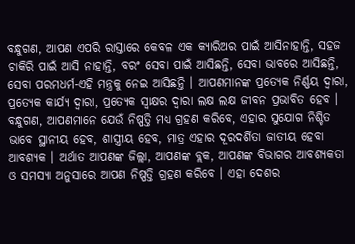ବନ୍ଧୁଗଣ, ଆପଣ ଏପରି ରାସ୍ତାରେ କେବଳ ଏକ କ୍ୟାରିଅର ପାଇଁ ଆସିନାହାନ୍ତି, ସହଜ ଚାକିରି ପାଇଁ ଆସି ନାହାନ୍ତି, ବରଂ ସେବା ପାଇଁ ଆସିଛନ୍ତି, ସେବା ଭାବରେ ଆସିଛନ୍ତି, ସେବା ପରମଧର୍ମ-ଏହି ମନ୍ତ୍ରକୁ ନେଇ ଆସିଛନ୍ତି । ଆପଣମାନଙ୍କ ପ୍ରତ୍ୟେକ ନିର୍ଣ୍ଣୟ ଦ୍ୱାରା, ପ୍ରତ୍ୟେକ କାର୍ଯ୍ୟ ଦ୍ୱାରା, ପ୍ରତ୍ୟେକ ସ୍ୱାକ୍ଷର ଦ୍ୱାରା ଲକ୍ଷ ଲକ୍ଷ ଜୀବନ ପ୍ରଭାବିତ ହେବ । ବନ୍ଧୁଗଣ, ଆପଣମାନେ ଯେଉଁ ନିଷ୍ପତ୍ତି ମଧ୍ୟ ଗ୍ରହଣ କରିବେ, ଏହାର ସୁଯୋଗ ନିଶ୍ଚିତ ଭାବେ ସ୍ଥାନୀୟ ହେବ, ଶାସ୍ତ୍ରୀୟ ହେବ, ମାତ୍ର ଏହାର ଦୂରଦର୍ଶିତା ଜାତୀୟ ହେବା ଆବଶ୍ୟକ । ଅର୍ଥାତ ଆପଣଙ୍କ ଜିଲ୍ଲା, ଆପଣଙ୍କ ବ୍ଲକ, ଆପଣଙ୍କ ବିଭାଗର ଆବଶ୍ୟକତା ଓ ସମସ୍ୟା ଅନୁସାରେ ଆପଣ ନିଷ୍ପତ୍ତି ଗ୍ରହଣ କରିବେ । ଏହା ଦେଶର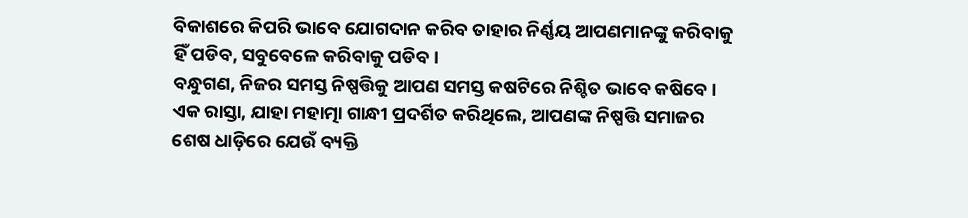ବିକାଶରେ କିପରି ଭାବେ ଯୋଗଦାନ କରିବ ତାହାର ନିର୍ଣ୍ଣୟ ଆପଣମାନଙ୍କୁ କରିବାକୁ ହିଁ ପଡିବ, ସବୁବେଳେ କରିବାକୁ ପଡିବ ।
ବନ୍ଧୁଗଣ, ନିଜର ସମସ୍ତ ନିଷ୍ପତ୍ତିକୁ ଆପଣ ସମସ୍ତ କଷଟିରେ ନିଶ୍ଚିତ ଭାବେ କଷିବେ । ଏକ ରାସ୍ତା, ଯାହା ମହାତ୍ମା ଗାନ୍ଧୀ ପ୍ରଦର୍ଶିତ କରିଥିଲେ, ଆପଣଙ୍କ ନିଷ୍ପତ୍ତି ସମାଜର ଶେଷ ଧାଡ଼ିରେ ଯେଉଁ ବ୍ୟକ୍ତି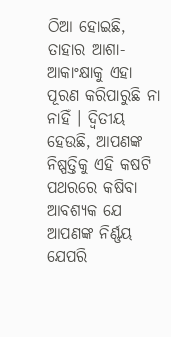ଠିଆ ହୋଇଛି, ତାହାର ଆଶା-ଆକାଂକ୍ଷାକୁ ଏହା ପୂରଣ କରିପାରୁଛି ନା ନାହିଁ । ଦ୍ୱିତୀୟ ହେଉଛି, ଆପଣଙ୍କ ନିଷ୍ପତ୍ତିକୁ ଏହି କଷଟି ପଥରରେ କଷିବା ଆବଶ୍ୟକ ଯେ ଆପଣଙ୍କ ନିର୍ଣ୍ଣୟ ଯେପରି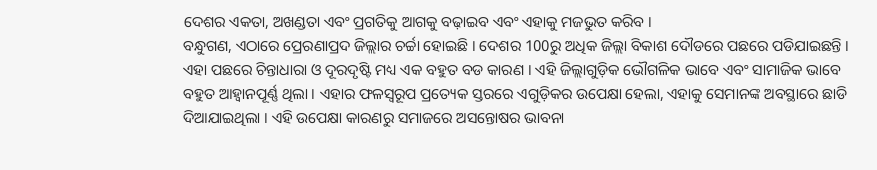ଦେଶର ଏକତା, ଅଖଣ୍ଡତା ଏବଂ ପ୍ରଗତିକୁ ଆଗକୁ ବଢ଼ାଇବ ଏବଂ ଏହାକୁ ମଜଭୁତ କରିବ ।
ବନ୍ଧୁଗଣ, ଏଠାରେ ପ୍ରେରଣାପ୍ରଦ ଜିଲ୍ଲାର ଚର୍ଚ୍ଚା ହୋଇଛି । ଦେଶର 100ରୁ ଅଧିକ ଜିଲ୍ଲା ବିକାଶ ଦୌଡରେ ପଛରେ ପଡିଯାଇଛନ୍ତି । ଏହା ପଛରେ ଚିନ୍ତାଧାରା ଓ ଦୂରଦୃଷ୍ଟି ମଧ୍ୟ ଏକ ବହୁତ ବଡ କାରଣ । ଏହି ଜିଲ୍ଲାଗୁଡ଼ିକ ଭୌଗଳିକ ଭାବେ ଏବଂ ସାମାଜିକ ଭାବେ ବହୁତ ଆହ୍ୱାନପୂର୍ଣ୍ଣ ଥିଲା । ଏହାର ଫଳସ୍ୱରୂପ ପ୍ରତ୍ୟେକ ସ୍ତରରେ ଏଗୁଡ଼ିକର ଉପେକ୍ଷା ହେଲା, ଏହାକୁ ସେମାନଙ୍କ ଅବସ୍ଥାରେ ଛାଡି ଦିଆଯାଇଥିଲା । ଏହି ଉପେକ୍ଷା କାରଣରୁ ସମାଜରେ ଅସନ୍ତୋଷର ଭାବନା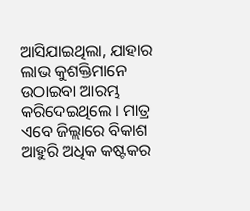ଆସିଯାଇଥିଲା, ଯାହାର ଲାଭ କୁଶକ୍ତିମାନେ ଉଠାଇବା ଆରମ୍ଭ କରିଦେଇଥିଲେ । ମାତ୍ର ଏବେ ଜିଲ୍ଲାରେ ବିକାଶ ଆହୁରି ଅଧିକ କଷ୍ଟକର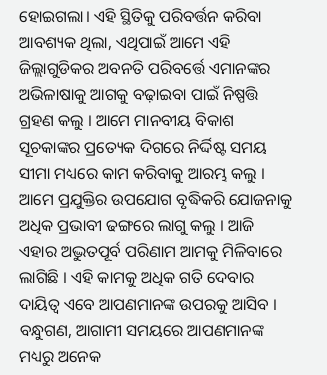ହୋଇଗଲା। ଏହି ସ୍ଥିତିକୁ ପରିବର୍ତ୍ତନ କରିବା ଆବଶ୍ୟକ ଥିଲା, ଏଥିପାଇଁ ଆମେ ଏହି ଜିଲ୍ଲାଗୁଡିକର ଅବନତି ପରିବର୍ତ୍ତେ ଏମାନଙ୍କର ଅଭିଳାଷାକୁ ଆଗକୁ ବଢ଼ାଇବା ପାଇଁ ନିଷ୍ପତ୍ତି ଗ୍ରହଣ କଲୁ । ଆମେ ମାନବୀୟ ବିକାଶ ସୂଚକାଙ୍କର ପ୍ରତ୍ୟେକ ଦିଗରେ ନିର୍ଦ୍ଦିଷ୍ଟ ସମୟ ସୀମା ମଧ୍ୟରେ କାମ କରିବାକୁ ଆରମ୍ଭ କଲୁ । ଆମେ ପ୍ରଯୁକ୍ତିର ଉପଯୋଗ ବୃଦ୍ଧିକରି ଯୋଜନାକୁ ଅଧିକ ପ୍ରଭାବୀ ଢଙ୍ଗରେ ଲାଗୁ କଲୁ । ଆଜି ଏହାର ଅଦ୍ଭୁତପୂର୍ବ ପରିଣାମ ଆମକୁ ମିଳିବାରେ ଲାଗିଛି । ଏହି କାମକୁ ଅଧିକ ଗତି ଦେବାର ଦାୟିତ୍ୱ ଏବେ ଆପଣମାନଙ୍କ ଉପରକୁ ଆସିବ ।
ବନ୍ଧୁଗଣ, ଆଗାମୀ ସମୟରେ ଆପଣମାନଙ୍କ ମଧ୍ୟରୁ ଅନେକ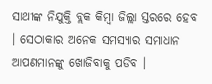ସାଥୀଙ୍କ ନିଯୁକ୍ତି ବ୍ଲକ କିମ୍ବା ଜିଲ୍ଲା ସ୍ତରରେ ହେବ । ସେଠାକାର ଅନେକ ସମସ୍ୟାର ସମାଧାନ ଆପଣମାନଙ୍କୁ ଖୋଜିବାକୁ ପଡିବ ।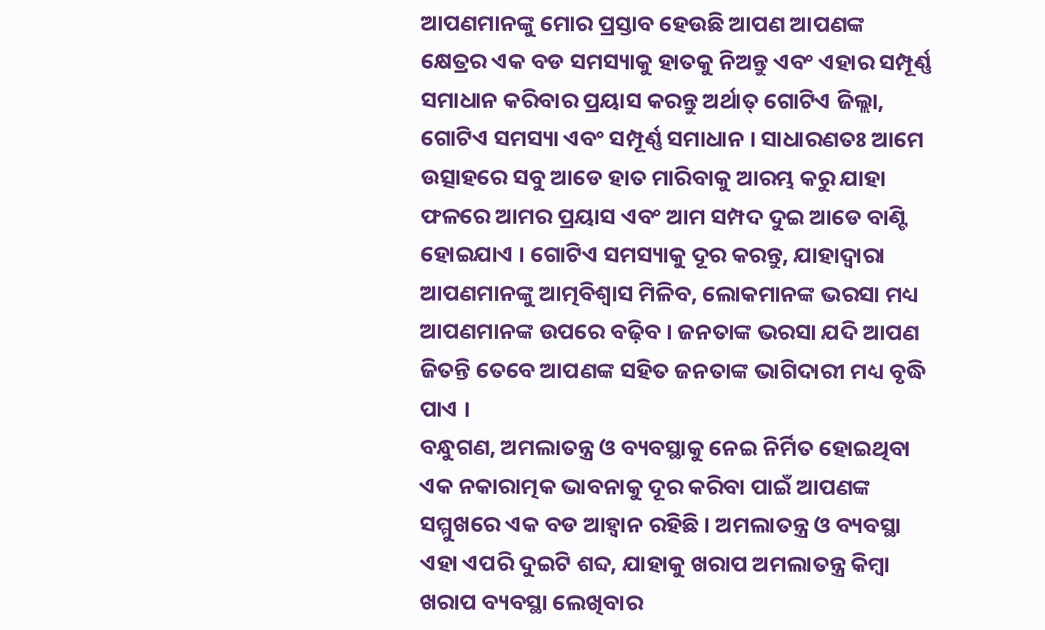ଆପଣମାନଙ୍କୁ ମୋର ପ୍ରସ୍ତାବ ହେଉଛି ଆପଣ ଆପଣଙ୍କ କ୍ଷେତ୍ରର ଏକ ବଡ ସମସ୍ୟାକୁ ହାତକୁ ନିଅନ୍ତୁ ଏବଂ ଏହାର ସମ୍ପୂର୍ଣ୍ଣ ସମାଧାନ କରିବାର ପ୍ରୟାସ କରନ୍ତୁ ଅର୍ଥାତ୍ ଗୋଟିଏ ଜିଲ୍ଲା, ଗୋଟିଏ ସମସ୍ୟା ଏବଂ ସମ୍ପୂର୍ଣ୍ଣ ସମାଧାନ । ସାଧାରଣତଃ ଆମେ ଉତ୍ସାହରେ ସବୁ ଆଡେ ହାତ ମାରିବାକୁ ଆରମ୍ଭ କରୁ ଯାହା ଫଳରେ ଆମର ପ୍ରୟାସ ଏବଂ ଆମ ସମ୍ପଦ ଦୁଇ ଆଡେ ବାଣ୍ଟି ହୋଇଯାଏ । ଗୋଟିଏ ସମସ୍ୟାକୁ ଦୂର କରନ୍ତୁ, ଯାହାଦ୍ୱାରା ଆପଣମାନଙ୍କୁ ଆତ୍ମବିଶ୍ୱାସ ମିଳିବ, ଲୋକମାନଙ୍କ ଭରସା ମଧ୍ୟ ଆପଣମାନଙ୍କ ଉପରେ ବଢ଼ିବ । ଜନତାଙ୍କ ଭରସା ଯଦି ଆପଣ ଜିତନ୍ତି ତେବେ ଆପଣଙ୍କ ସହିତ ଜନତାଙ୍କ ଭାଗିଦାରୀ ମଧ୍ୟ ବୃଦ୍ଧି ପାଏ ।
ବନ୍ଧୁଗଣ, ଅମଲାତନ୍ତ୍ର ଓ ବ୍ୟବସ୍ଥାକୁ ନେଇ ନିର୍ମିତ ହୋଇଥିବା ଏକ ନକାରାତ୍ମକ ଭାବନାକୁ ଦୂର କରିବା ପାଇଁ ଆପଣଙ୍କ ସମ୍ମୁଖରେ ଏକ ବଡ ଆହ୍ୱାନ ରହିଛି । ଅମଲାତନ୍ତ୍ର ଓ ବ୍ୟବସ୍ଥା ଏହା ଏପରି ଦୁଇଟି ଶବ୍ଦ, ଯାହାକୁ ଖରାପ ଅମଲାତନ୍ତ୍ର କିମ୍ବା ଖରାପ ବ୍ୟବସ୍ଥା ଲେଖିବାର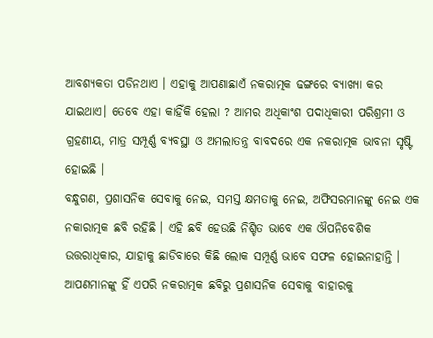ଆବଶ୍ୟକତା ପଡିନଥାଏ । ଏହାକୁ ଆପଣାଛାଏଁ ନକରାତ୍ମକ ଢଙ୍ଗରେ ବ୍ୟାଖ୍ୟା କର ଯାଇଥାଏ। ତେବେ ଏହା କାହିଁକି ହେଲା ? ଆମର ଅଧିକାଂଶ ପଦାଧିକାରୀ ପରିଶ୍ରମୀ ଓ ଗ୍ରହଣୀୟ, ମାତ୍ର ସମ୍ପୂର୍ଣ୍ଣ ବ୍ୟବସ୍ଥା ଓ ଅମଲାତନ୍ତ୍ର ବାବଦରେ ଏକ ନକରାତ୍ମକ ଭାବନା ସୃଷ୍ଟି ହୋଇଛି ।
ବନ୍ଧୁଗଣ, ପ୍ରଶାସନିକ ସେବାକୁ ନେଇ, ସମସ୍ତ କ୍ଷମତାକୁ ନେଇ, ଅଫିସରମାନଙ୍କୁ ନେଇ ଏକ ନକାରାତ୍ମକ ଛବି ରହିଛି । ଏହି ଛବି ହେଉଛି ନିଶ୍ଚିତ ଭାବେ ଏକ ଔପନିବେଶିକ ଉତ୍ତରାଧିକାର, ଯାହାକୁ ଛାଡିବାରେ କିଛି ଲୋକ ସମ୍ପୂର୍ଣ୍ଣ ଭାବେ ସଫଳ ହୋଇନାହାନ୍ତି । ଆପଣମାନଙ୍କୁ ହିଁ ଏପରି ନକରାତ୍ମକ ଛବିରୁ ପ୍ରଶାସନିକ ସେବାକୁ ବାହାରକୁ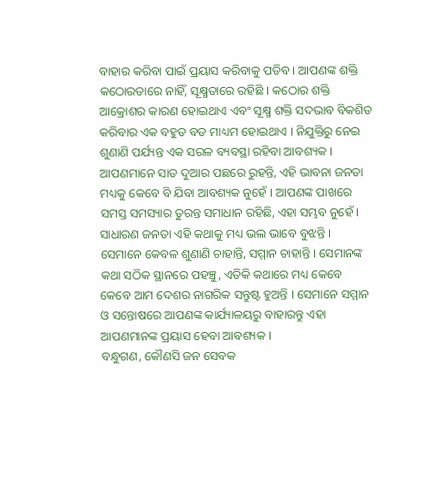ବାହାର କରିବା ପାଇଁ ପ୍ରୟାସ କରିବାକୁ ପଡିବ । ଆପଣଙ୍କ ଶକ୍ତି କଠୋରତାରେ ନାହିଁ, ସୂକ୍ଷ୍ମତାରେ ରହିଛି । କଠୋର ଶକ୍ତି ଆକ୍ରୋଶର କାରଣ ହୋଇଥାଏ ଏବଂ ସୂକ୍ଷ୍ମ ଶକ୍ତି ସଦଭାବ ବିକଶିତ କରିବାର ଏକ ବହୁତ ବଡ ମାଧ୍ୟମ ହୋଇଥାଏ । ନିଯୁକ୍ତିରୁ ନେଇ ଶୁଣାଣି ପର୍ଯ୍ୟନ୍ତ ଏକ ସରଳ ବ୍ୟବସ୍ଥା ରହିବା ଆବଶ୍ୟକ । ଆପଣମାନେ ସାତ ଦୁଆର ପଛରେ ରୁହନ୍ତି, ଏହି ଭାବନା ଜନତା ମଧ୍ୟକୁ କେବେ ବି ଯିବା ଆବଶ୍ୟକ ନୁହେଁ । ଆପଣଙ୍କ ପାଖରେ ସମସ୍ତ ସମସ୍ୟାର ତୁରନ୍ତ ସମାଧାନ ରହିଛି, ଏହା ସମ୍ଭବ ନୁହେଁ । ସାଧାରଣ ଜନତା ଏହି କଥାକୁ ମଧ୍ୟ ଭଲ ଭାବେ ବୁଝନ୍ତି । ସେମାନେ କେବଳ ଶୁଣାଣି ଚାହାନ୍ତି, ସମ୍ମାନ ଚାହାନ୍ତି । ସେମାନଙ୍କ କଥା ସଠିକ ସ୍ଥାନରେ ପହଞ୍ଚୁ, ଏତିକି କଥାରେ ମଧ୍ୟ କେବେ କେବେ ଆମ ଦେଶର ନାଗରିକ ସନ୍ତୁଷ୍ଟ ହୁଅନ୍ତି । ସେମାନେ ସମ୍ମାନ ଓ ସନ୍ତୋଷରେ ଆପଣଙ୍କ କାର୍ଯ୍ୟାଳୟରୁ ବାହାରନ୍ତୁ ଏହା ଆପଣମାନଙ୍କ ପ୍ରୟାସ ହେବା ଆବଶ୍ୟକ ।
ବନ୍ଧୁଗଣ, କୌଣସି ଜନ ସେବକ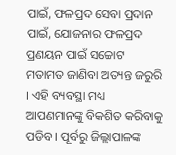ପାଇଁ, ଫଳପ୍ରଦ ସେବା ପ୍ରଦାନ ପାଇଁ, ଯୋଜନାର ଫଳପ୍ରଦ ପ୍ରଣୟନ ପାଇଁ ସଚ୍ଚୋଟ ମତାମତ ଜାଣିବା ଅତ୍ୟନ୍ତ ଜରୁରି । ଏହି ବ୍ୟବସ୍ଥା ମଧ୍ୟ ଆପଣମାନଙ୍କୁ ବିକଶିତ କରିବାକୁ ପଡିବ । ପୂର୍ବରୁ ଜିଲ୍ଲାପାଳଙ୍କ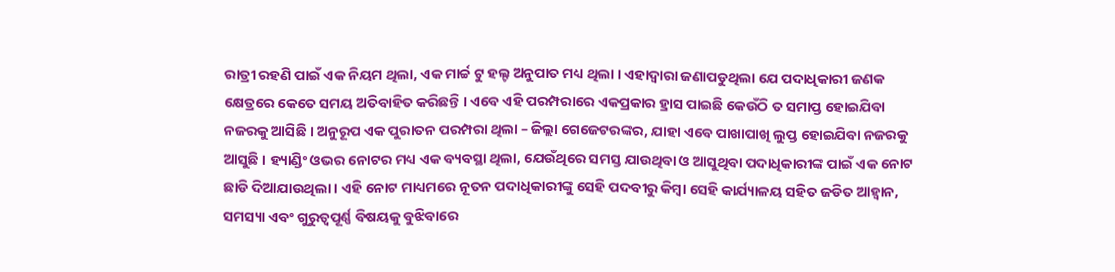ରାତ୍ରୀ ରହଣି ପାଇଁ ଏକ ନିୟମ ଥିଲା, ଏକ ମାର୍ଚ୍ଚ ଟୁ ହଲ୍ଟ ଅନୁପାତ ମଧ୍ୟ ଥିଲା । ଏହାଦ୍ୱାରା ଜଣାପଡୁଥିଲା ଯେ ପଦାଧିକାରୀ ଜଣକ କ୍ଷେତ୍ରରେ କେତେ ସମୟ ଅତିବାହିତ କରିଛନ୍ତି । ଏବେ ଏହି ପରମ୍ପରାରେ ଏକପ୍ରକାର ହ୍ରାସ ପାଇଛି କେଉଁଠି ତ ସମାପ୍ତ ହୋଇଯିବା ନଜରକୁ ଆସିଛି । ଅନୁରୂପ ଏକ ପୁରାତନ ପରମ୍ପରା ଥିଲା – ଜିଲ୍ଲା ଗେଜେଟରଙ୍କର, ଯାହା ଏବେ ପାଖାପାଖି ଲୁପ୍ତ ହୋଇଯିବା ନଜରକୁ ଆସୁଛି । ହ୍ୟାଣ୍ଡିଂ ଓଭର ନୋଟର ମଧ୍ୟ ଏକ ବ୍ୟବସ୍ଥା ଥିଲା, ଯେଉଁଥିରେ ସମସ୍ତ ଯାଉଥିବା ଓ ଆସୁଥିବା ପଦାଧିକାରୀଙ୍କ ପାଇଁ ଏକ ନୋଟ ଛାଡି ଦିଆଯାଉଥିଲା । ଏହି ନୋଟ ମାଧ୍ୟମରେ ନୂତନ ପଦାଧିକାରୀଙ୍କୁ ସେହି ପଦବୀରୁ କିମ୍ବା ସେହି କାର୍ଯ୍ୟାଳୟ ସହିତ ଜଡିତ ଆହ୍ୱାନ, ସମସ୍ୟା ଏବଂ ଗୁରୁତ୍ୱପୂର୍ଣ୍ଣ ବିଷୟକୁ ବୁଝିବାରେ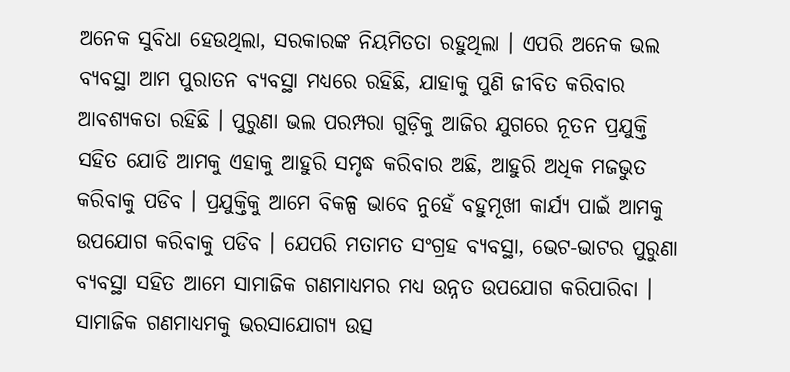ଅନେକ ସୁବିଧା ହେଉଥିଲା, ସରକାରଙ୍କ ନିୟମିତତା ରହୁଥିଲା । ଏପରି ଅନେକ ଭଲ ବ୍ୟବସ୍ଥା ଆମ ପୁରାତନ ବ୍ୟବସ୍ଥା ମଧ୍ୟରେ ରହିଛି, ଯାହାକୁ ପୁଣି ଜୀବିତ କରିବାର ଆବଶ୍ୟକତା ରହିଛି । ପୁରୁଣା ଭଲ ପରମ୍ପରା ଗୁଡ଼ିକୁ ଆଜିର ଯୁଗରେ ନୂତନ ପ୍ରଯୁକ୍ତି ସହିତ ଯୋଡି ଆମକୁ ଏହାକୁ ଆହୁରି ସମୃଦ୍ଧ କରିବାର ଅଛି, ଆହୁରି ଅଧିକ ମଜଭୁତ କରିବାକୁ ପଡିବ । ପ୍ରଯୁକ୍ତିକୁ ଆମେ ବିକଳ୍ପ ଭାବେ ନୁହେଁ ବହୁମୂଖୀ କାର୍ଯ୍ୟ ପାଇଁ ଆମକୁ ଉପଯୋଗ କରିବାକୁ ପଡିବ । ଯେପରି ମତାମତ ସଂଗ୍ରହ ବ୍ୟବସ୍ଥା, ଭେଟ-ଭାଟର ପୁରୁଣା ବ୍ୟବସ୍ଥା ସହିତ ଆମେ ସାମାଜିକ ଗଣମାଧ୍ୟମର ମଧ୍ୟ ଉନ୍ନତ ଉପଯୋଗ କରିପାରିବା । ସାମାଜିକ ଗଣମାଧ୍ୟମକୁ ଭରସାଯୋଗ୍ୟ ଉତ୍ସ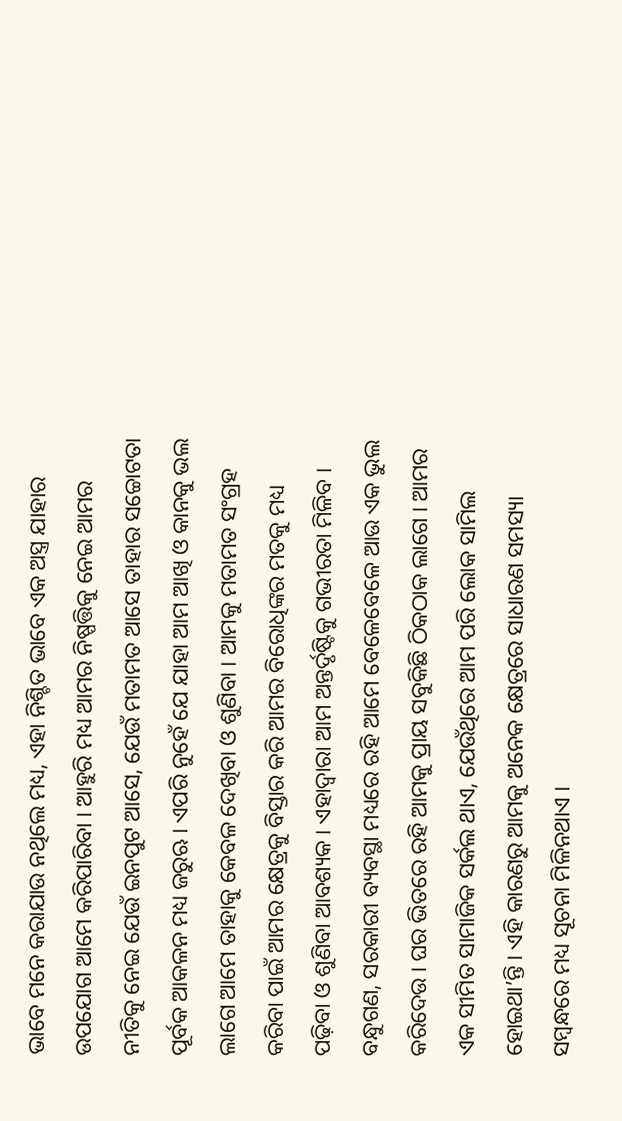ଭାବେ ମନେ କରାଯାଉ ନଥିଲେ ମଧ୍ୟ, ଏହା ନିଶ୍ଚିତ ଭାବେ ଏକ ଅସ୍ତ୍ର ଯାହାର ଉପଯୋଗ ଆମେ କରିପାରିବା । ଆହୁରି ମଧ୍ୟ ଆମର ନିଷ୍ପତ୍ତିକୁ ନେଇ ଆମର ନୀତିକୁ ନେଇ ଯେଉଁ ଇନପୁଟ ଆସେ, ଯେଉଁ ମତାମତ ଆସେ ତାହାର ସଚ୍ଚୋଟତା ପୂର୍ବକ ଆକଳନ ମଧ୍ୟ ଜରୁଋ । ଏପରି ନୁହେଁ ଯେ ଯାହା ଆମ ଆଖି ଓ କାନକୁ ଭଲ ଲାଗେ ଆମେ ତାହାକୁ କେବଳ ଦେଖିବା ଓ ଶୁଣିବା । ଆମକୁ ମତାମତ ସଂଗ୍ରହ କରିବା ପାଇଁ ଆମର କ୍ଷେତ୍ରକୁ ବିସ୍ତାର କରି ଆମର ବିରୋଧିଙ୍କର ମତକୁ ମଧ୍ୟ ପଢ଼ିବା ଓ ଶୁଣିବା ଆବଶ୍ୟକ । ଏହାଦ୍ୱାରା ଆମ ଅନ୍ତର୍ଦୃଷ୍ଟିକୁ ଗଭୀରତା ମିଳିବ ।
ବନ୍ଧୁଗଣ, ସରକାରୀ ବ୍ୟବସ୍ଥା ମଧ୍ୟରେ ରହି ଆମେ ବେଳେବେଳେ ଆଉ ଏକ ଭୁଲ କରିଦେଉ । ଘର ଭିତରେ ରହି ଆମକୁ ପ୍ରାୟ ସବୁକିଛି ଠିକଠାକ ଲାଗେ । ଆମର ଏକ ସୀମିତ ସାମାଜିକ ସର୍କଲ ଥାଏ, ଯେଉଁଥିରେ ଆମ ପରି ଲୋକ ସାମିଲ ହୋଇଥା’ନ୍ତି । ଏହି କାରଣରୁ ଆମକୁ ଅନେକ କ୍ଷେତ୍ରରେ ସାଧାରଣ ସମସ୍ୟା ସମ୍ବନ୍ଧରେ ମଧ୍ୟ ସୂଚନା ମିଳିନଥାଏ ।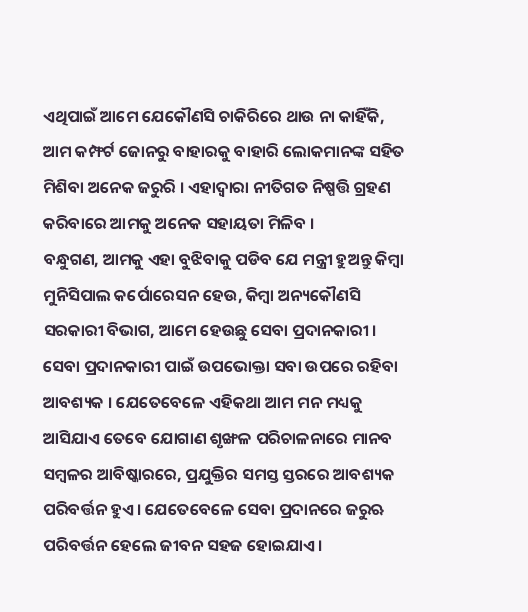ଏଥିପାଇଁ ଆମେ ଯେକୌଣସି ଚାକିରିରେ ଥାଉ ନା କାହିଁକି, ଆମ କମ୍ଫର୍ଟ ଜୋନରୁ ବାହାରକୁ ବାହାରି ଲୋକମାନଙ୍କ ସହିତ ମିଶିବା ଅନେକ ଜରୁରି । ଏହାଦ୍ୱାରା ନୀତିଗତ ନିଷ୍ପତ୍ତି ଗ୍ରହଣ କରିବାରେ ଆମକୁ ଅନେକ ସହାୟତା ମିଳିବ ।
ବନ୍ଧୁଗଣ, ଆମକୁ ଏହା ବୁଝିବାକୁ ପଡିବ ଯେ ମନ୍ତ୍ରୀ ହୁଅନ୍ତୁ କିମ୍ବା ମୁନିସିପାଲ କର୍ପୋରେସନ ହେଉ, କିମ୍ବା ଅନ୍ୟକୌଣସି ସରକାରୀ ବିଭାଗ, ଆମେ ହେଉଛୁ ସେବା ପ୍ରଦାନକାରୀ । ସେବା ପ୍ରଦାନକାରୀ ପାଇଁ ଉପଭୋକ୍ତା ସବା ଉପରେ ରହିବା ଆବଶ୍ୟକ । ଯେତେବେଳେ ଏହିକଥା ଆମ ମନ ମଧ୍ୟକୁ ଆସିଯାଏ ତେବେ ଯୋଗାଣ ଶୃଙ୍ଖଳ ପରିଚାଳନାରେ ମାନବ ସମ୍ବଳର ଆବିଷ୍କାରରେ, ପ୍ରଯୁକ୍ତିର ସମସ୍ତ ସ୍ତରରେ ଆବଶ୍ୟକ ପରିବର୍ତ୍ତନ ହୁଏ। ଯେତେବେଳେ ସେବା ପ୍ରଦାନରେ ଜରୁଋ ପରିବର୍ତ୍ତନ ହେଲେ ଜୀବନ ସହଜ ହୋଇଯାଏ।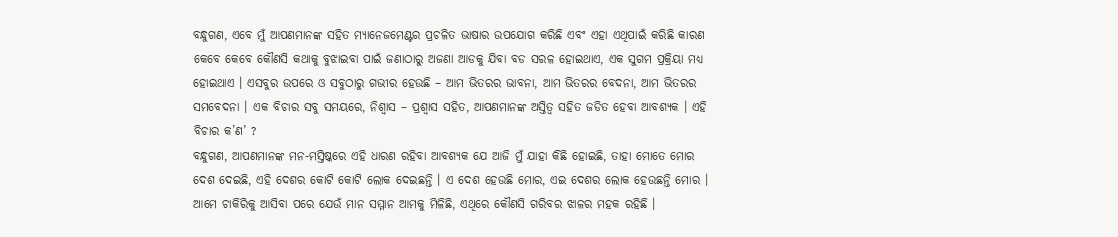ବନ୍ଧୁଗଣ, ଏବେ ମୁଁ ଆପଣମାନଙ୍କ ସହିତ ମ୍ୟାନେଜମେଣ୍ଟର ପ୍ରଚଳିତ ଭାଷାର ଉପଯୋଗ କରିଛି ଏବଂ ଏହା ଏଥିପାଇଁ କରିଛି କାରଣ କେବେ କେବେ କୌଣସି କଥାକୁ ବୁଝାଇବା ପାଇଁ ଜଣାଠାରୁ ଅଜଣା ଆଡକୁ ଯିବା ବଡ ସରଳ ହୋଇଥାଏ, ଏକ ସୁଗମ ପ୍ରକ୍ରିୟା ମଧ୍ୟ ହୋଇଥାଏ । ଏସବୁର ଉପରେ ଓ ସବୁଠାରୁ ଗଭୀର ହେଉଛି – ଆମ ଭିତରର ଭାବନା, ଆମ ଭିତରର ବେଦନା, ଆମ ଭିତରର ସମବେଦନା । ଏକ ବିଚାର ସବୁ ସମୟରେ, ନିଶ୍ୱାସ – ପ୍ରଶ୍ୱାସ ସହିତ, ଆପଣମାନଙ୍କ ଅସ୍ତିତ୍ୱ ସହିତ ଜଡିତ ହେବା ଆବଶ୍ୟକ । ଏହି ବିଚାର କ’ଣ’ ?
ବନ୍ଧୁଗଣ, ଆପଣମାନଙ୍କ ମନ-ମସ୍ତିଷ୍କରେ ଏହି ଧାରଣ ରହିବା ଆବଶ୍ୟକ ଯେ ଆଜି ମୁଁ ଯାହା କିଛି ହୋଇଛି, ତାହା ମୋତେ ମୋର ଦେଶ ଦେଇଛି, ଏହି ଦେଶର କୋଟି କୋଟି ଲୋକ ଦେଇଛନ୍ତି । ଏ ଦେଶ ହେଉଛି ମୋର, ଏଇ ଦେଶର ଲୋକ ହେଉଛନ୍ତି ମୋର । ଆମେ ଚାକିରିକୁ ଆସିବା ପରେ ଯେଉଁ ମାନ ସମ୍ମାନ ଆମକୁ ମିଳିଛି, ଏଥିରେ କୌଣସି ଗରିବର ଝାଳର ମହକ ରହିଛି ।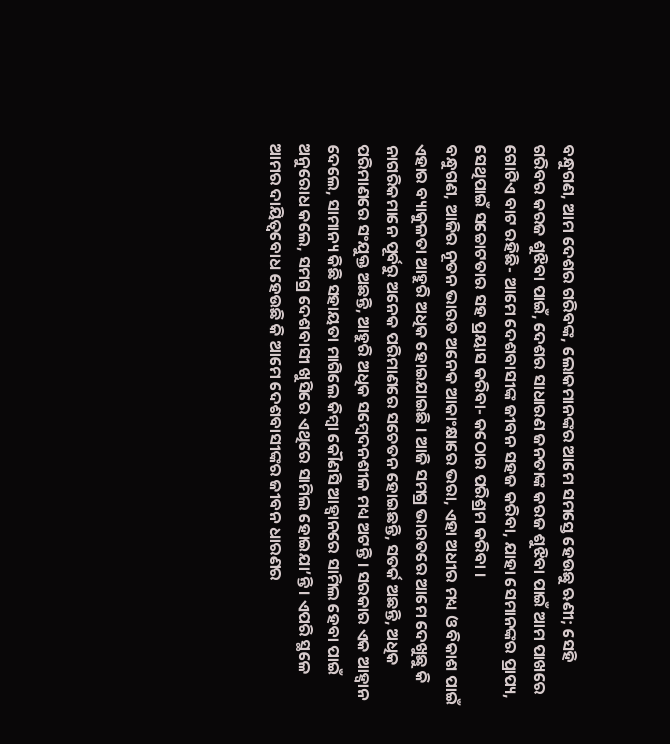ବନ୍ଧୁଗଣ, ଆମ ଦେଶର ଗରିବଙ୍କ, ଲୋକମାନଙ୍କର ଆମେ ସମସ୍ତେ ହେଉଛୁ ଋଣୀ; ସେହି ଗରିବର କରଜ ଶୁଝିବା ପାଇଁ, ଦେଶର ସାଧାରଣ ଜନତାଙ୍କ କରଜ ଶୁଝିବା ପାଇଁ ଆମ ପାଖରେ ଗୋଟିଏ ବାଟ ରହିଛି- ଆମେ ଦେଶବାସୀଙ୍କ ଜୀବନ ସହଜ କରିବା, ଯାହା ସେମାନଙ୍କର ପ୍ରାପ୍ୟ, ସେଥିପାଇଁ ସଚ୍ଚୋଟତାର ସହ ପ୍ରୟାସ କରିବା- କଠୋର ପରିଶ୍ରମ କରିବା ।
ବନ୍ଧୁଗଣ, ଆଜିର ନୂତନ ଭାରତ ଅନେକ ଆକାଂକ୍ଷାରେ ଭରା, ଏହା ଅଧୀର ମଧ୍ୟ ଓ ବିକାଶ ପାଇଁ ଏହାର ବ୍ୟାକୁଳତା ଆହୁରି ଅଧିକ ହୋଇଯାଇଛି । ଆଜି ସମଗ୍ର ଭାରତରେ ଆମେ ଦେଖୁଛୁ କି ନାଗରିକମାନେ ପୂର୍ବରୁ ଅନେକ ପରିମାଣରେ ସଚେତନ ହୋଇଛନ୍ତି, ସତର୍କ ଅଛନ୍ତି, ଅଧିକ ପରିମାଣରେ ସଂଯୁକ୍ତ ଅଛନ୍ତି, ଆହୁରି ଅଧିକ ସମ୍ବେଦନଶୀଳ ମଧ୍ୟ ଅଟନ୍ତି । ସରକାର ଏକ ଆହ୍ଵାନ ଦେଲେ, ସାମାନ୍ୟ କିଛି ସହାୟତା ମାଗିଲେ କିମ୍ବା କୌଣସି ଆହ୍ୱାନରେ ସାମିଲ ହେବା ପାଇଁ ଅନୁରୋଧ କଲେ, ସମଗ୍ର ଦେଶବାସୀ ଖୁସିରେ ଏଥିରେ ସାମିଲ ହୋଇଯା’ନ୍ତି । ଏପରି ସ୍ଥଳେ ଆମର ଦାୟିତ୍ୱବୋଧ ହେଉଛି କି ଆମେ ଦେଶବାସୀଙ୍କର ଜୀବନ ଧାରଣର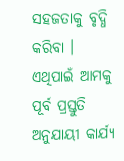ସହଜତାକୁ ବୃଦ୍ଧି କରିବା । ଏଥିପାଇଁ ଆମକୁ ପୂର୍ବ ପ୍ରସ୍ତୁତି ଅନୁଯାୟୀ କାର୍ଯ୍ୟ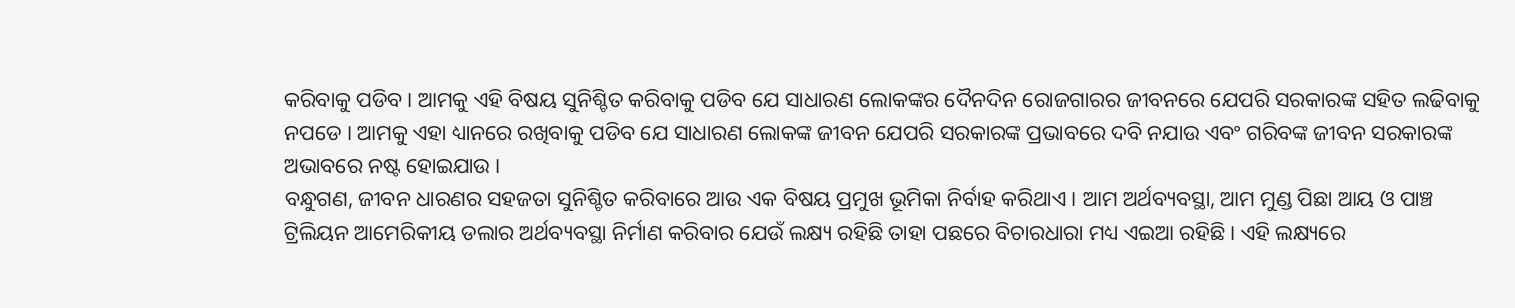କରିବାକୁ ପଡିବ । ଆମକୁ ଏହି ବିଷୟ ସୁନିଶ୍ଚିତ କରିବାକୁ ପଡିବ ଯେ ସାଧାରଣ ଲୋକଙ୍କର ଦୈନଦିନ ରୋଜଗାରର ଜୀବନରେ ଯେପରି ସରକାରଙ୍କ ସହିତ ଲଢିବାକୁ ନପଡେ । ଆମକୁ ଏହା ଧ୍ୟାନରେ ରଖିବାକୁ ପଡିବ ଯେ ସାଧାରଣ ଲୋକଙ୍କ ଜୀବନ ଯେପରି ସରକାରଙ୍କ ପ୍ରଭାବରେ ଦବି ନଯାଉ ଏବଂ ଗରିବଙ୍କ ଜୀବନ ସରକାରଙ୍କ ଅଭାବରେ ନଷ୍ଟ ହୋଇଯାଉ ।
ବନ୍ଧୁଗଣ, ଜୀବନ ଧାରଣର ସହଜତା ସୁନିଶ୍ଚିତ କରିବାରେ ଆଉ ଏକ ବିଷୟ ପ୍ରମୁଖ ଭୂମିକା ନିର୍ବାହ କରିଥାଏ । ଆମ ଅର୍ଥବ୍ୟବସ୍ଥା, ଆମ ମୁଣ୍ଡ ପିଛା ଆୟ ଓ ପାଞ୍ଚ ଟ୍ରିଲିୟନ ଆମେରିକୀୟ ଡଲାର ଅର୍ଥବ୍ୟବସ୍ଥା ନିର୍ମାଣ କରିବାର ଯେଉଁ ଲକ୍ଷ୍ୟ ରହିଛି ତାହା ପଛରେ ବିଚାରଧାରା ମଧ୍ୟ ଏଇଆ ରହିଛି । ଏହି ଲକ୍ଷ୍ୟରେ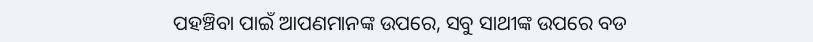ପହଞ୍ଚିବା ପାଇଁ ଆପଣମାନଙ୍କ ଉପରେ, ସବୁ ସାଥୀଙ୍କ ଉପରେ ବଡ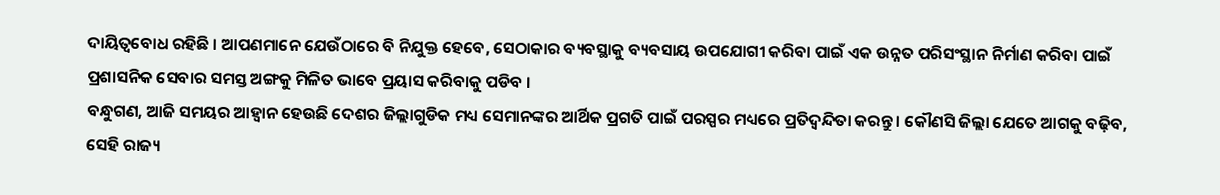ଦାୟିତ୍ୱବୋଧ ରହିଛି । ଆପଣମାନେ ଯେଉଁଠାରେ ବି ନିଯୁକ୍ତ ହେବେ, ସେଠାକାର ବ୍ୟବସ୍ଥାକୁ ବ୍ୟବସାୟ ଉପଯୋଗୀ କରିବା ପାଇଁ ଏକ ଉନ୍ନତ ପରିସଂସ୍ଥାନ ନିର୍ମାଣ କରିବା ପାଇଁ ପ୍ରଶାସନିକ ସେବାର ସମସ୍ତ ଅଙ୍ଗକୁ ମିଳିତ ଭାବେ ପ୍ରୟାସ କରିବାକୁ ପଡିବ ।
ବନ୍ଧୁଗଣ, ଆଜି ସମୟର ଆହ୍ୱାନ ହେଉଛି ଦେଶର ଜିଲ୍ଲାଗୁଡିକ ମଧ୍ୟ ସେମାନଙ୍କର ଆର୍ଥିକ ପ୍ରଗତି ପାଇଁ ପରସ୍ପର ମଧ୍ୟରେ ପ୍ରତିଦ୍ୱନ୍ଦିତା କରନ୍ତୁ । କୌଣସି ଜିଲ୍ଲା ଯେତେ ଆଗକୁ ବଢ଼ିବ, ସେହି ରାଜ୍ୟ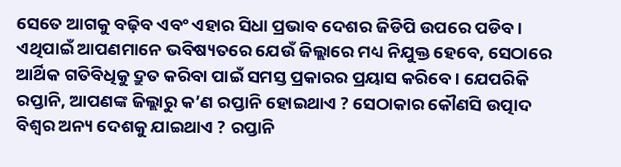ସେତେ ଆଗକୁ ବଢ଼ିବ ଏବଂ ଏହାର ସିଧା ପ୍ରଭାବ ଦେଶର ଜିଡିପି ଉପରେ ପଡିବ । ଏଥିପାଇଁ ଆପଣମାନେ ଭବିଷ୍ୟତରେ ଯେଉଁ ଜିଲ୍ଲାରେ ମଧ୍ୟ ନିଯୁକ୍ତ ହେବେ, ସେଠାରେ ଆର୍ଥିକ ଗତିବିଧିକୁ ଦ୍ରୁତ କରିବା ପାଇଁ ସମସ୍ତ ପ୍ରକାରର ପ୍ରୟାସ କରିବେ। ଯେପରିକି ରପ୍ତାନି, ଆପଣଙ୍କ ଜିଲ୍ଲାରୁ କ’ଣ ରପ୍ତାନି ହୋଇଥାଏ ? ସେଠାକାର କୌଣସି ଉତ୍ପାଦ ବିଶ୍ୱର ଅନ୍ୟ ଦେଶକୁ ଯାଇଥାଏ ? ରପ୍ତାନି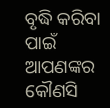ବୃଦ୍ଧି କରିବା ପାଇଁ ଆପଣଙ୍କର କୌଣସି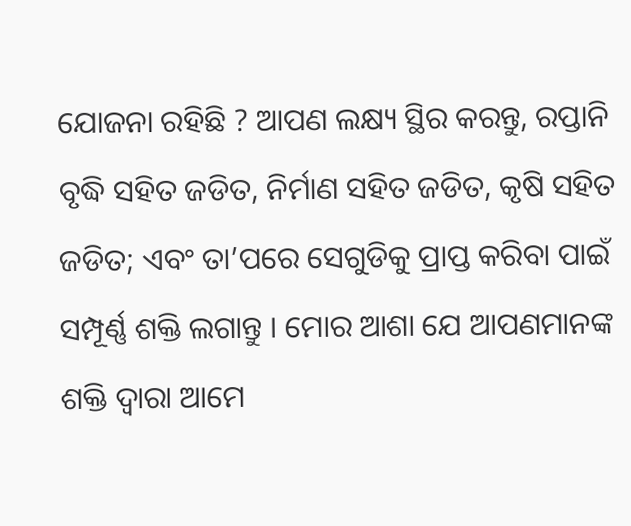ଯୋଜନା ରହିଛି ? ଆପଣ ଲକ୍ଷ୍ୟ ସ୍ଥିର କରନ୍ତୁ, ରପ୍ତାନି ବୃଦ୍ଧି ସହିତ ଜଡିତ, ନିର୍ମାଣ ସହିତ ଜଡିତ, କୃଷି ସହିତ ଜଡିତ; ଏବଂ ତା’ପରେ ସେଗୁଡିକୁ ପ୍ରାପ୍ତ କରିବା ପାଇଁ ସମ୍ପୂର୍ଣ୍ଣ ଶକ୍ତି ଲଗାନ୍ତୁ । ମୋର ଆଶା ଯେ ଆପଣମାନଙ୍କ ଶକ୍ତି ଦ୍ୱାରା ଆମେ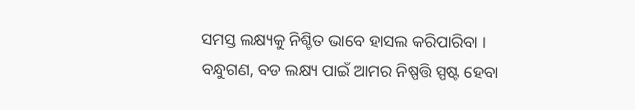ସମସ୍ତ ଲକ୍ଷ୍ୟକୁ ନିଶ୍ଚିତ ଭାବେ ହାସଲ କରିପାରିବା ।
ବନ୍ଧୁଗଣ, ବଡ ଲକ୍ଷ୍ୟ ପାଇଁ ଆମର ନିଷ୍ପତ୍ତି ସ୍ପଷ୍ଟ ହେବା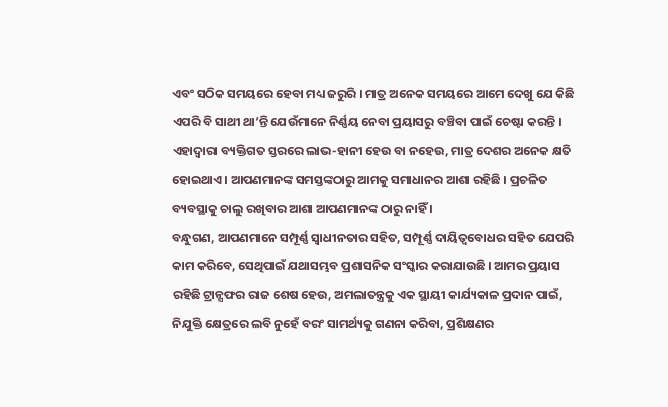ଏବଂ ସଠିକ ସମୟରେ ହେବା ମଧ୍ୟ ଜରୁରି । ମାତ୍ର ଅନେକ ସମୟରେ ଆମେ ଦେଖୁ ଯେ କିଛି ଏପରି ବି ସାଥୀ ଥା’ନ୍ତି ଯେଉଁମାନେ ନିର୍ଣ୍ଣୟ ନେବା ପ୍ରୟାସରୁ ବଞ୍ଚିବା ପାଇଁ ଚେଷ୍ଟା କରନ୍ତି । ଏହାଦ୍ୱାରା ବ୍ୟକ୍ତିଗତ ସ୍ତରରେ ଲାଭ-ହାନୀ ହେଉ ବା ନହେଉ, ମାତ୍ର ଦେଶର ଅନେକ କ୍ଷତି ହୋଇଥାଏ । ଆପଣମାନଙ୍କ ସମସ୍ତଙ୍କଠାରୁ ଆମକୁ ସମାଧାନର ଆଶା ରହିଛି । ପ୍ରଚଳିତ ବ୍ୟବସ୍ଥାକୁ ଚାଲୁ ରଖିବାର ଆଶା ଆପଣମାନଙ୍କ ଠାରୁ ନାହିଁ ।
ବନ୍ଧୁଗଣ, ଆପଣମାନେ ସମ୍ପୂର୍ଣ୍ଣ ସ୍ୱାଧୀନତାର ସହିତ, ସମ୍ପୂର୍ଣ୍ଣ ଦାୟିତ୍ୱବୋଧର ସହିତ ଯେପରି କାମ କରିବେ, ସେଥିପାଇଁ ଯଥାସମ୍ଭବ ପ୍ରଶାସନିକ ସଂସ୍କାର କରାଯାଉଛି । ଆମର ପ୍ରୟାସ ରହିଛି ଟ୍ରାନ୍ସଫର ରାଜ ଶେଷ ହେଉ, ଅମଲାତନ୍ତ୍ରକୁ ଏକ ସ୍ଥାୟୀ କାର୍ଯ୍ୟକାଳ ପ୍ରଦାନ ପାଇଁ, ନିଯୁକ୍ତି କ୍ଷେତ୍ରରେ ଲବି ନୁହେଁ ବରଂ ସାମର୍ଥ୍ୟକୁ ଗଣନା କରିବା, ପ୍ରଶିକ୍ଷଣର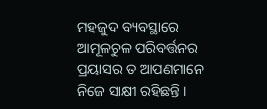ମହଜୁଦ ବ୍ୟବସ୍ଥାରେ ଆମୂଳଚୁଳ ପରିବର୍ତ୍ତନର ପ୍ରୟାସର ତ ଆପଣମାନେ ନିଜେ ସାକ୍ଷୀ ରହିଛନ୍ତି ।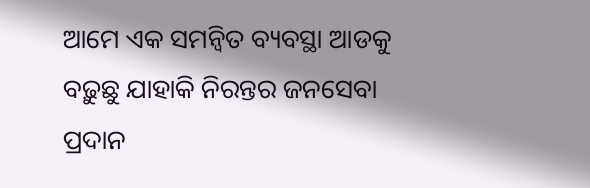ଆମେ ଏକ ସମନ୍ୱିତ ବ୍ୟବସ୍ଥା ଆଡକୁ ବଢ଼ୁଛୁ ଯାହାକି ନିରନ୍ତର ଜନସେବା ପ୍ରଦାନ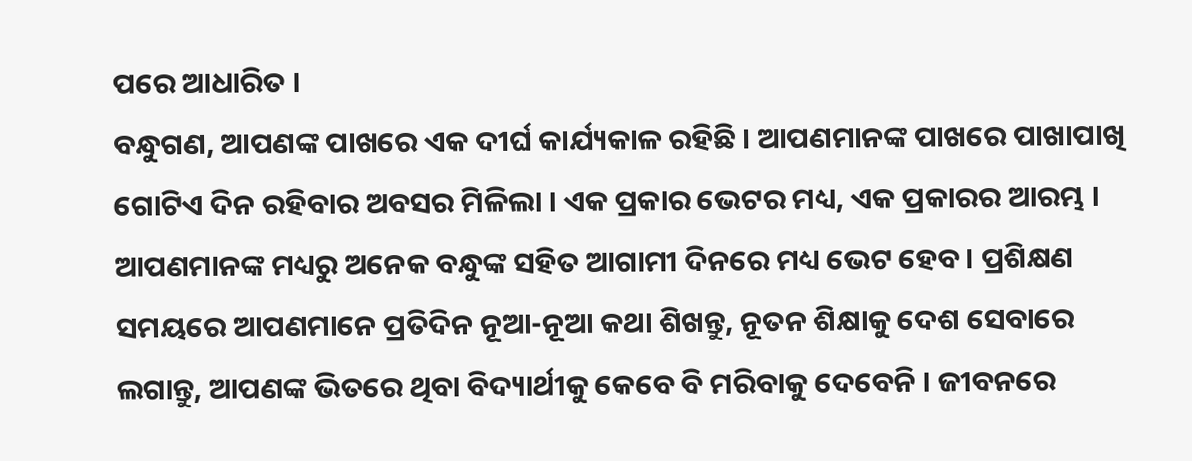ପରେ ଆଧାରିତ ।
ବନ୍ଧୁଗଣ, ଆପଣଙ୍କ ପାଖରେ ଏକ ଦୀର୍ଘ କାର୍ଯ୍ୟକାଳ ରହିଛି । ଆପଣମାନଙ୍କ ପାଖରେ ପାଖାପାଖି ଗୋଟିଏ ଦିନ ରହିବାର ଅବସର ମିଳିଲା । ଏକ ପ୍ରକାର ଭେଟର ମଧ୍ୟ, ଏକ ପ୍ରକାରର ଆରମ୍ଭ । ଆପଣମାନଙ୍କ ମଧ୍ୟରୁ ଅନେକ ବନ୍ଧୁଙ୍କ ସହିତ ଆଗାମୀ ଦିନରେ ମଧ୍ୟ ଭେଟ ହେବ । ପ୍ରଶିକ୍ଷଣ ସମୟରେ ଆପଣମାନେ ପ୍ରତିଦିନ ନୂଆ-ନୂଆ କଥା ଶିଖନ୍ତୁ, ନୂତନ ଶିକ୍ଷାକୁ ଦେଶ ସେବାରେ ଲଗାନ୍ତୁ, ଆପଣଙ୍କ ଭିତରେ ଥିବା ବିଦ୍ୟାର୍ଥୀକୁ କେବେ ବି ମରିବାକୁ ଦେବେନି । ଜୀବନରେ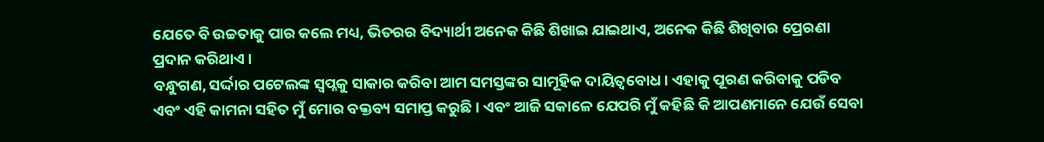ଯେତେ ବି ଉଚ୍ଚତାକୁ ପାର କଲେ ମଧ୍ୟ, ଭିତରର ବିଦ୍ୟାର୍ଥୀ ଅନେକ କିଛି ଶିଖାଇ ଯାଇଥାଏ, ଅନେକ କିଛି ଶିଖିବାର ପ୍ରେରଣା ପ୍ରଦାନ କରିଥାଏ ।
ବନ୍ଧୁଗଣ, ସର୍ଦ୍ଦାର ପଟେଲଙ୍କ ସ୍ୱପ୍ନକୁ ସାକାର କରିବା ଆମ ସମସ୍ତଙ୍କର ସାମୂହିକ ଦାୟିତ୍ୱବୋଧ । ଏହାକୁ ପୂରଣ କରିବାକୁ ପଡିବ ଏବଂ ଏହି କାମନା ସହିତ ମୁଁ ମୋର ବକ୍ତବ୍ୟ ସମାପ୍ତ କରୁଛି । ଏବଂ ଆଜି ସକାଳେ ଯେପରି ମୁଁ କହିଛି କି ଆପଣମାନେ ଯେଉଁ ସେବା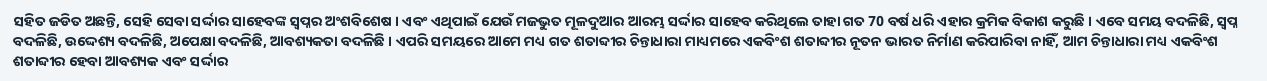ସହିତ ଜଡିତ ଅଛନ୍ତି, ସେହି ସେବା ସର୍ଦ୍ଦାର ସାହେବଙ୍କ ସ୍ୱପ୍ନର ଅଂଶବିଶେଷ । ଏବଂ ଏଥିପାଇଁ ଯେଉଁ ମଜଭୁତ ମୂଳଦୁଆର ଆରମ୍ଭ ସର୍ଦ୍ଦାର ସାହେବ କରିଥିଲେ ତାହା ଗତ 70 ବର୍ଷ ଧରି ଏହାର କ୍ରମିକ ବିକାଶ କରୁଛି । ଏବେ ସମୟ ବଦଳିଛି, ସ୍ୱପ୍ନ ବଦଳିଛି, ଉଦ୍ଦେଶ୍ୟ ବଦଳିଛି, ଅପେକ୍ଷା ବଦଳିଛି, ଆବଶ୍ୟକତା ବଦଳିଛି । ଏପରି ସମୟରେ ଆମେ ମଧ୍ୟ ଗତ ଶତାବ୍ଦୀର ଚିନ୍ତାଧାରା ମାଧ୍ୟମରେ ଏକବିଂଶ ଶତାବ୍ଦୀର ନୂତନ ଭାରତ ନିର୍ମାଣ କରିପାରିବା ନାହିଁ, ଆମ ଚିନ୍ତାଧାରା ମଧ୍ୟ ଏକବିଂଶ ଶତାବ୍ଦୀର ହେବା ଆବଶ୍ୟକ ଏବଂ ସର୍ଦ୍ଦାର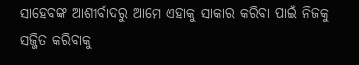ସାହେବଙ୍କ ଆଶୀର୍ବାଦରୁ ଆମେ ଏହାକୁ ସାକାର କରିବା ପାଇଁ ନିଜକୁ ସଜ୍ଜିତ କରିବାକୁ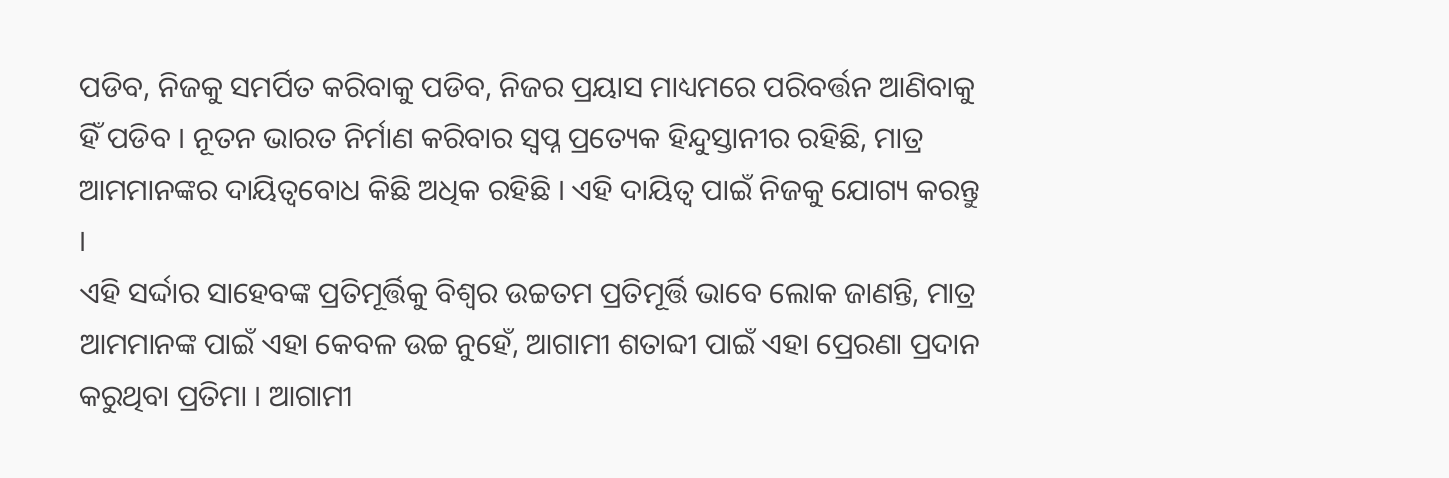ପଡିବ, ନିଜକୁ ସମର୍ପିତ କରିବାକୁ ପଡିବ, ନିଜର ପ୍ରୟାସ ମାଧ୍ୟମରେ ପରିବର୍ତ୍ତନ ଆଣିବାକୁ ହିଁ ପଡିବ । ନୂତନ ଭାରତ ନିର୍ମାଣ କରିବାର ସ୍ୱପ୍ନ ପ୍ରତ୍ୟେକ ହିନ୍ଦୁସ୍ତାନୀର ରହିଛି, ମାତ୍ର ଆମମାନଙ୍କର ଦାୟିତ୍ୱବୋଧ କିଛି ଅଧିକ ରହିଛି । ଏହି ଦାୟିତ୍ୱ ପାଇଁ ନିଜକୁ ଯୋଗ୍ୟ କରନ୍ତୁ ।
ଏହି ସର୍ଦ୍ଦାର ସାହେବଙ୍କ ପ୍ରତିମୂର୍ତ୍ତିକୁ ବିଶ୍ୱର ଉଚ୍ଚତମ ପ୍ରତିମୂର୍ତ୍ତି ଭାବେ ଲୋକ ଜାଣନ୍ତି, ମାତ୍ର ଆମମାନଙ୍କ ପାଇଁ ଏହା କେବଳ ଉଚ୍ଚ ନୁହେଁ, ଆଗାମୀ ଶତାବ୍ଦୀ ପାଇଁ ଏହା ପ୍ରେରଣା ପ୍ରଦାନ କରୁଥିବା ପ୍ରତିମା । ଆଗାମୀ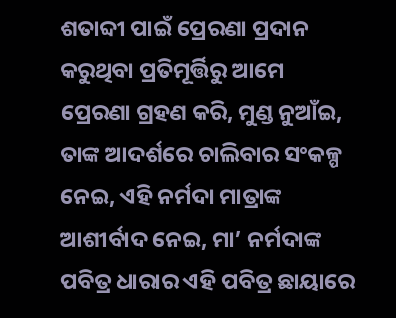ଶତାବ୍ଦୀ ପାଇଁ ପ୍ରେରଣା ପ୍ରଦାନ କରୁଥିବା ପ୍ରତିମୂର୍ତ୍ତିରୁ ଆମେ ପ୍ରେରଣା ଗ୍ରହଣ କରି, ମୁଣ୍ଡ ନୁଆଁଇ, ତାଙ୍କ ଆଦର୍ଶରେ ଚାଲିବାର ସଂକଳ୍ପ ନେଇ, ଏହି ନର୍ମଦା ମାତ୍ରାଙ୍କ ଆଶୀର୍ବାଦ ନେଇ, ମା’ ନର୍ମଦାଙ୍କ ପବିତ୍ର ଧାରାର ଏହି ପବିତ୍ର ଛାୟାରେ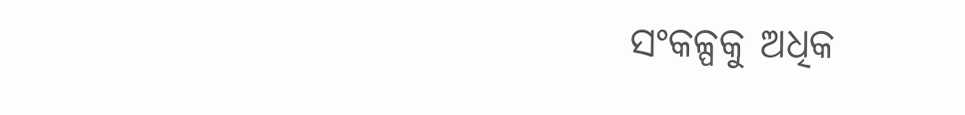ସଂକଳ୍ପକୁ ଅଧିକ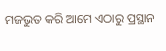ମଜଭୁତ କରି ଆମେ ଏଠାରୁ ପ୍ରସ୍ଥାନ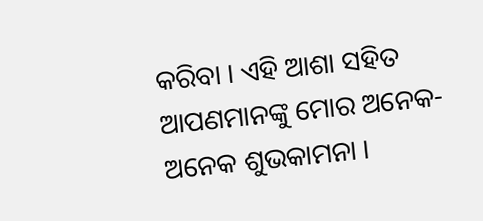କରିବା । ଏହି ଆଶା ସହିତ ଆପଣମାନଙ୍କୁ ମୋର ଅନେକ-ଅନେକ ଶୁଭକାମନା ।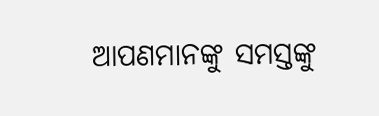ଆପଣମାନଙ୍କୁ ସମସ୍ତଙ୍କୁ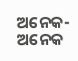ଅନେକ-ଅନେକ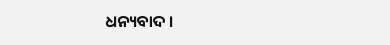ଧନ୍ୟବାଦ ।